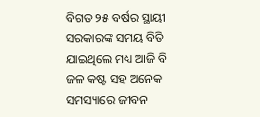ବିଗତ ୨୫ ବର୍ଷର ସ୍ଥାୟୀ ସରକାରଙ୍କ ସମୟ ବିତି ଯାଇଥିଲେ ମଧ୍ୟ ଆଜି ବି ଜଳ କଷ୍ଟ ସହ ଅନେକ ସମସ୍ୟାରେ ଜୀବନ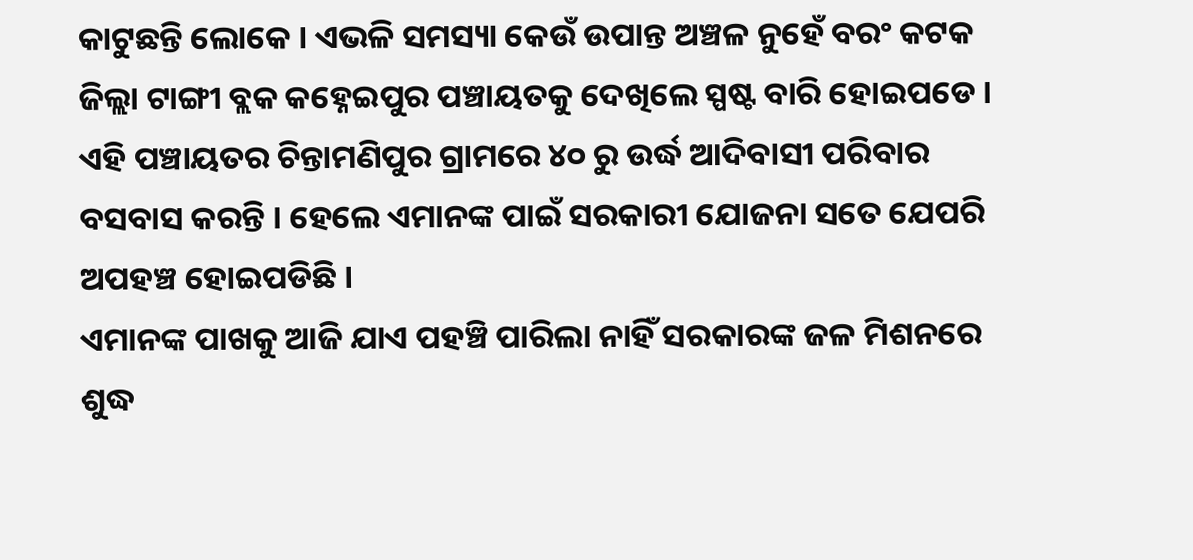କାଟୁଛନ୍ତି ଲୋକେ । ଏଭଳି ସମସ୍ୟା କେଉଁ ଉପାନ୍ତ ଅଞ୍ଚଳ ନୁହେଁ ବରଂ କଟକ ଜିଲ୍ଲା ଟାଙ୍ଗୀ ବ୍ଲକ କହ୍ନେଇପୁର ପଞ୍ଚାୟତକୁ ଦେଖିଲେ ସ୍ପଷ୍ଟ ବାରି ହୋଇପଡେ । ଏହି ପଞ୍ଚାୟତର ଚିନ୍ତାମଣିପୁର ଗ୍ରାମରେ ୪୦ ରୁ ଉର୍ଦ୍ଧ ଆଦିବାସୀ ପରିବାର ବସବାସ କରନ୍ତି । ହେଲେ ଏମାନଙ୍କ ପାଇଁ ସରକାରୀ ଯୋଜନା ସତେ ଯେପରି ଅପହଞ୍ଚ ହୋଇପଡିଛି ।
ଏମାନଙ୍କ ପାଖକୁ ଆଜି ଯାଏ ପହଞ୍ଚି ପାରିଲା ନାହିଁ ସରକାରଙ୍କ ଜଳ ମିଶନରେ ଶୁଦ୍ଧ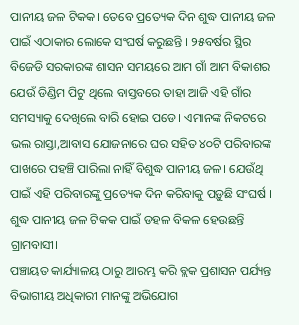ପାନୀୟ ଜଳ ଟିକକ। ତେବେ ପ୍ରତ୍ୟେକ ଦିନ ଶୁଦ୍ଧ ପାନୀୟ ଜଳ ପାଇଁ ଏଠାକାର ଲୋକେ ସଂଘର୍ଷ କରୁଛନ୍ତି । ୨୫ବର୍ଷର ସ୍ଥିର ବିଜେଡି ସରକାରଙ୍କ ଶାସନ ସମୟରେ ଆମ ଗାଁ ଆମ ବିକାଶର ଯେଉଁ ଡିଣ୍ଡିମ ପିଟୁ ଥିଲେ ବାସ୍ତବରେ ତାହା ଆଜି ଏହି ଗାଁର ସମସ୍ୟାକୁ ଦେଖିଲେ ବାରି ହୋଇ ପଡେ। ଏମାନଙ୍କ ନିକଟରେ ଭଲ ରାସ୍ତା,ଆବାସ ଯୋଜନାରେ ଘର ସହିତ ୪୦ଟି ପରିବାରଙ୍କ ପାଖରେ ପହଞ୍ଚି ପାରିଲା ନାହିଁ ବିଶୁଦ୍ଧ ପାନୀୟ ଜଳ। ଯେଉଁଥି ପାଇଁ ଏହି ପରିବାରଙ୍କୁ ପ୍ରତ୍ୟେକ ଦିନ କରିବାକୁ ପଡ଼ୁଛି ସଂଘର୍ଷ । ଶୁଦ୍ଧ ପାନୀୟ ଜଳ ଟିକକ ପାଇଁ ଡହଳ ବିକଳ ହେଉଛନ୍ତି ଗ୍ରାମବାସୀ।
ପଞ୍ଚାୟତ କାର୍ଯ୍ୟାଳୟ ଠାରୁ ଆରମ୍ଭ କରି ବ୍ଲକ ପ୍ରଶାସନ ପର୍ଯ୍ୟନ୍ତ ବିଭାଗୀୟ ଅଧିକାରୀ ମାନଙ୍କୁ ଅଭିଯୋଗ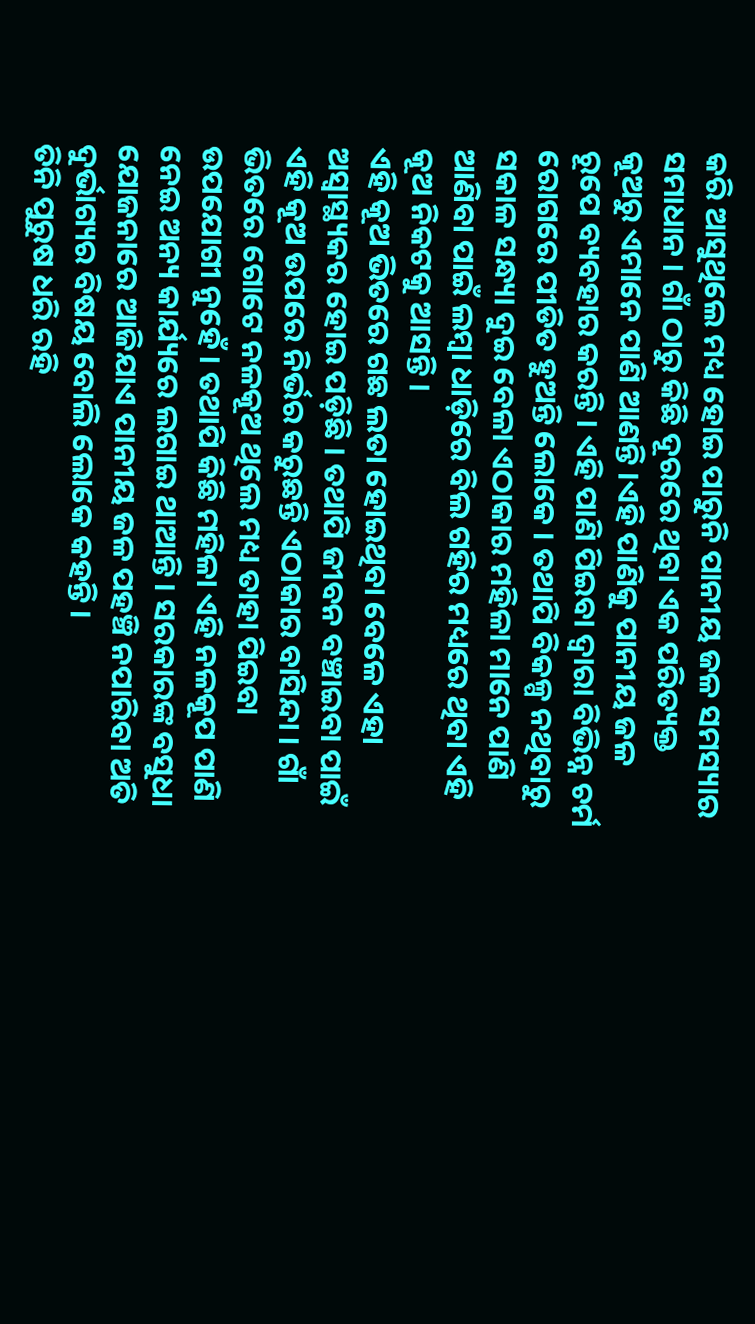କରି ଆସୁଥିଲେ ମଧ୍ୟ ହୋଇ ପାରୁନି ପାନୀୟ ଜଳ ସମସ୍ୟାର ସମାଧାନ । ଗାଁ ଠାରୁ କିଛି ଦୂରରେ ଥିବା ଏକ ପରିତ୍ୟକ୍ତ କୂଅରୁ ଏମାନେ ପାଣି ଆଣନ୍ତି ।ଏହି ପାଣିକୁ ପାନୀୟ ଜଳ ରୂପେ ବ୍ୟବହାର କରନ୍ତି । ଏହି ପାଣି ପିଇବା ଦ୍ଵାରା ବିଭିନ୍ନ ଚର୍ମ ରୋଗରେ ପୀଡିତ ହୁଅନ୍ତି ଲୋକେ । ତଥାପି ବିକଳ୍ପ ନଥିବାରୁ ସକାଳ ସନ୍ଧ୍ୟା ଦୁଇ ବେଳା ଏଠାକାର ମହିଳା ମାନେ ପାଣି ଆଣିବା ପାଇଁ ଲମ୍ବା ଧାଡ଼ିରେ ବିଲ ଗହିର ମଧ୍ୟରେ ଥିବା ଏହି କୂଅ ନିକଟକୁ ଆସନ୍ତି ।
ଏହି କୂଅ ଭିତରେ ଗଛ ଲତା ହୋଇଥିବା ବେଳେ ଏହା ଅସ୍ବାସ୍ଥ୍ୟକର ହୋଇ ପଡ଼ିଛି । ତଥାପି ଜୀବନ ବଞ୍ଚାଇବା ପାଇଁ ଏହି କୂଅ ଉପରେ ନିର୍ଭର କରୁଛନ୍ତି ଏଠାକାର ବାସିନ୍ଦା । ଗାଁ ଭିତରେ ଗୋଟେ ନଳକୂଅ ଥିଲେ ମଧ୍ୟ ତାହା ପିଇବା ଉପଯୋଗୀ ନୁହେଁ । ତଥାପି କିଛି ମହିଳା ଏହି ନଳକୂପ ପାଣି ନେଇ ଅନ୍ୟ କାର୍ଯ୍ୟରେ ଲଗାଇ ଥାଆନ୍ତି। ସରକାରଙ୍କ ବସୁଧା ଯୋଜନାରେ ଆଜିଯାଏ ପାନୀୟ ଜଳ ପହଞ୍ଚି ନପାରିବା ଅତି ଦୁର୍ଭାଗ୍ୟର ବିଷୟ ବୋଲି ଲୋକେ କହନ୍ତି ।
ତିନି ପୁରୁଷ ଧରି ରହି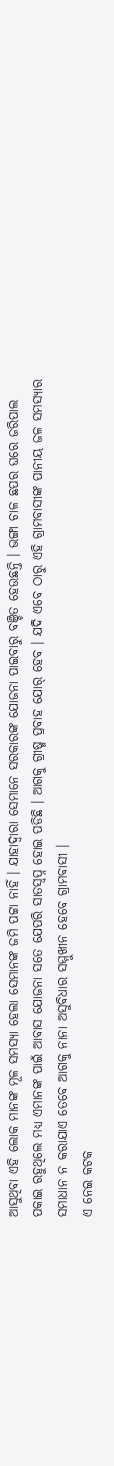ଆସୁଥିବା ଏହି ଲୋକ ମାନଙ୍କ ମୂଳ ସମସ୍ୟା ହେଲା ସେମାନଙ୍କ ଜମି ପଟ୍ଟା ନାହିଁ । ଯାହାଦ୍ବାରା ସେମାନେ ସରକାରଙ୍କ ଯୋଜନା ପାଇବାରୁ ବଞ୍ଚିତ ହେଉଛନ୍ତି । ଭଙ୍ଗା ଚାଳ ଛପର ଘରେ ଜରିପାଲ ପକାଇ ରହୁଥିଲେ ମଧ୍ୟ ଏମାନଙ୍କ ପାଇଁ ଆବାସ ଯୋଜନା ସତେ ଯେପରି ସାତସ୍ବପ୍ନ ହୋଇ ପଡିଛି । ଆଗକୁ ଗ୍ରୀଷ୍ମ ପ୍ରବାହ ଯୋର୍ ହେବ । ଯଦି ଏବେ ଠାରୁ ଏହି ଗ୍ରାମବାସୀଙ୍କ ପାନୀୟ ଜଳ ସମସ୍ୟାର ସମାଧାନ ନ କରାଯାଏ ତେବେ ଆଗକୁ ନାନା ଅସୁବିଧାର ସମ୍ମୁଖୀନ ହେବେ ଗ୍ରାମବାସୀ ।
ଏ ନେଇ କଟକ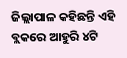ଜିଲ୍ଲାପାଳ କହିଛନ୍ତି ଏହି ବ୍ଲକରେ ଆହୁରି ୪ଟି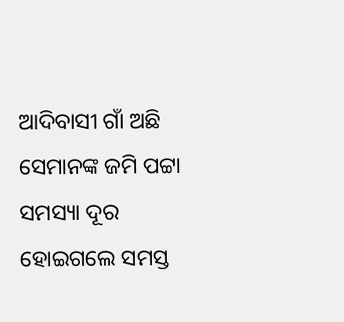ଆଦିବାସୀ ଗାଁ ଅଛି ସେମାନଙ୍କ ଜମି ପଟ୍ଟା ସମସ୍ୟା ଦୂର ହୋଇଗଲେ ସମସ୍ତ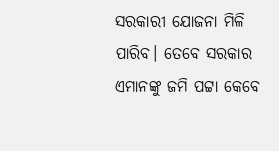ସରକାରୀ ଯୋଜନା ମିଳି ପାରିବ। ତେବେ ସରକାର ଏମାନଙ୍କୁ ଜମି ପଟ୍ଟା କେବେ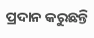ପ୍ରଦାନ କରୁଛନ୍ତି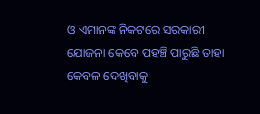ଓ ଏମାନଙ୍କ ନିକଟରେ ସରକାରୀ ଯୋଜନା କେବେ ପହଞ୍ଚି ପାରୁଛି ତାହା କେବଳ ଦେଖିବାକୁ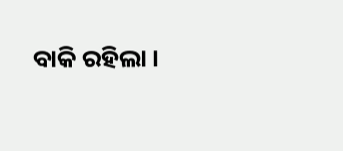ବାକି ରହିଲା ।